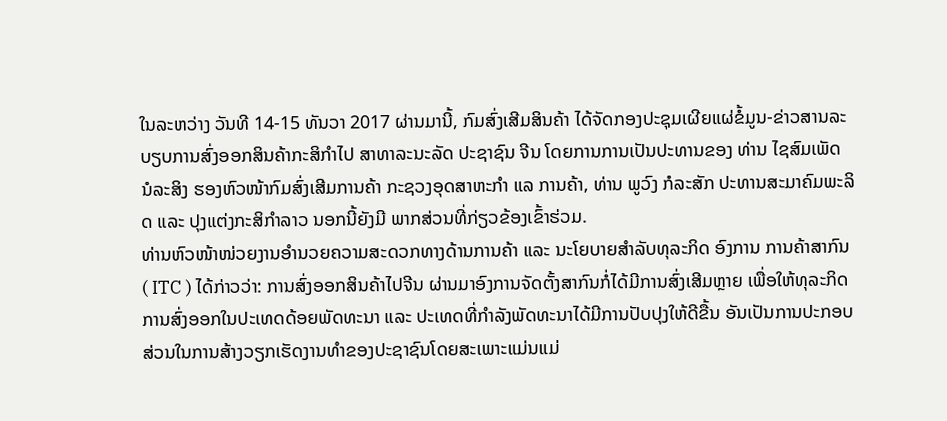ໃນລະຫວ່າງ ວັນທີ 14-15 ທັນວາ 2017 ຜ່ານມານີ້, ກົມສົ່ງເສີມສິນຄ້າ ໄດ້ຈັດກອງປະຊຸມເຜີຍແຜ່ຂໍ້ມູນ-ຂ່າວສານລະບຽບການສົ່ງອອກສິນຄ້າກະສິກຳໄປ ສາທາລະນະລັດ ປະຊາຊົນ ຈີນ ໂດຍການການເປັນປະທານຂອງ ທ່ານ ໄຊສົມເພັດ ນໍລະສິງ ຮອງຫົວໜ້າກົມສົ່ງເສີມການຄ້າ ກະຊວງອຸດສາຫະກຳ ແລ ການຄ້າ, ທ່ານ ພູວົງ ກໍລະສັກ ປະທານສະມາຄົມພະລິດ ແລະ ປຸງແຕ່ງກະສິກຳລາວ ນອກນີ້ຍັງມີ ພາກສ່ວນທີ່ກ່ຽວຂ້ອງເຂົ້າຮ່ວມ.
ທ່ານຫົວໜ້າໜ່ວຍງານອໍານວຍຄວາມສະດວກທາງດ້ານການຄ້າ ແລະ ນະໂຍບາຍສຳລັບທຸລະກິດ ອົງການ ການຄ້າສາກົນ ( ITC ) ໄດ້ກ່າວວ່າ: ການສົ່ງອອກສິນຄ້າໄປຈີນ ຜ່ານມາອົງການຈັດຕັ້ງສາກົນກໍ່ໄດ້ມີການສົ່ງເສີມຫຼາຍ ເພື່ອໃຫ້ທຸລະກິດການສົ່ງອອກໃນປະເທດດ້ອຍພັດທະນາ ແລະ ປະເທດທີ່ກຳລັງພັດທະນາໄດ້ມີການປັບປຸງໃຫ້ດີຂື້ນ ອັນເປັນການປະກອບສ່ວນໃນການສ້າງວຽກເຮັດງານທຳຂອງປະຊາຊົນໂດຍສະເພາະແມ່ນແມ່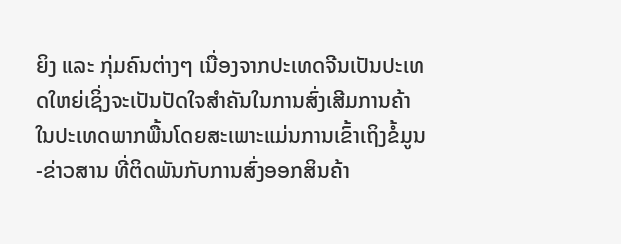ຍິງ ແລະ ກຸ່ມຄົນຕ່າງໆ ເນື່ອງຈາກປະເທດຈີນເປັນປະເທດໃຫຍ່ເຊິ່ງຈະເປັນປັດໃຈສຳຄັນໃນການສົ່ງເສີມການຄ້າໃນປະເທດພາກພື້ນໂດຍສະເພາະແມ່ນການເຂົ້າເຖິງຂໍ້ມູນ-ຂ່າວສານ ທີ່ຕິດພັນກັບການສົ່ງອອກສິນຄ້າ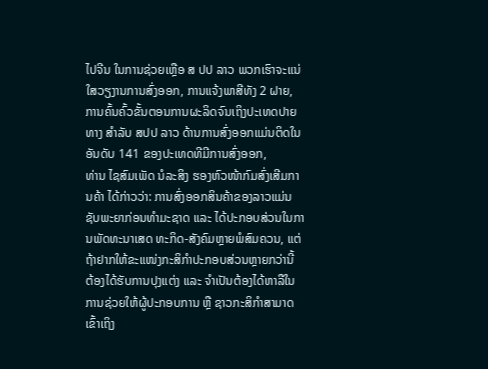ໄປຈີນ ໃນການຊ່ວຍເຫຼືອ ສ ປປ ລາວ ພວກເຮົາຈະແນ່ໃສວຽງານການສົ່ງອອກ, ການແຈ້ງພາສີທັງ 2 ຝາຍ, ການຄົ້ນຄົ້ວຂັ້ນຕອນການຜະລິດຈົນເຖິງປະເທດປາຍທາງ ສຳລັບ ສປປ ລາວ ດ້ານການສົ່ງອອກແມ່ນຕິດໃນອັນດັບ 141 ຂອງປະເທດທີມີການສົ່ງອອກ,
ທ່ານ ໄຊສົມເພັດ ນໍລະສິງ ຮອງຫົວໜ້າກົມສົ່ງເສີມການຄ້າ ໄດ້ກ່າວວ່າ: ການສົ່ງອອກສິນຄ້າຂອງລາວແມ່ນຊັບພະຍາກ່ອນທຳມະຊາດ ແລະ ໄດ້ປະກອບສ່ວນໃນການພັດທະນາເສດ ທະກິດ-ສັງຄົມຫຼາຍພໍສົມຄວນ, ແຕ່ຖ້າຢາກໃຫ້ຂະແໜ່ງກະສິກໍາປະກອບສ່ວນຫຼາຍກວ່ານີ້ ຕ້ອງໄດ້ຮັບການປຸງແຕ່ງ ແລະ ຈໍາເປັນຕ້ອງໄດ້ຫາລືໃນການຊ່ວຍໃຫ້ຜູ້ປະກອບການ ຫຼື ຊາວກະສິກຳສາມາດເຂົ້າເຖິງ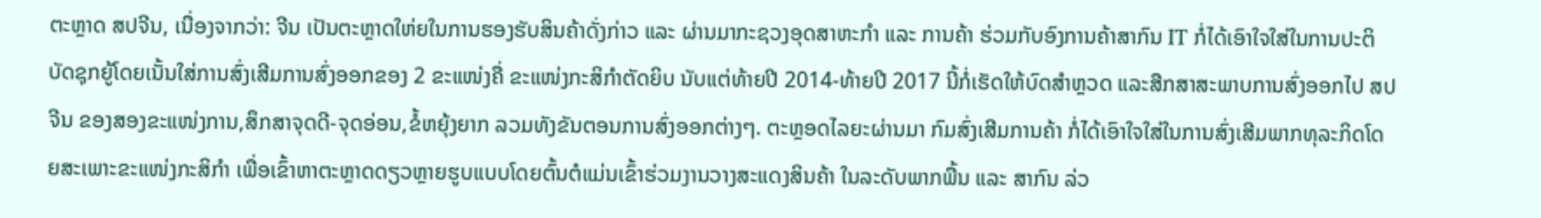ຕະຫຼາດ ສປຈີນ, ເນື່ອງຈາກວ່າ: ຈີນ ເປັນຕະຫຼາດໃຫ່ຍໃນການຮອງຮັບສິນຄ້າດັ່ງກ່າວ ແລະ ຜ່ານມາກະຊວງອຸດສາຫະກຳ ແລະ ການຄ້າ ຮ່ວມກັບອົງການຄ້າສາກົນ IT ກໍ່ໄດ້ເອົາໃຈໃສ່ໃນການປະຕິບັດຊຸກຍູ້ໂດຍເນັ້ນໃສ່ການສົ່ງເສີມການສົ່ງອອກຂອງ 2 ຂະແໜ່ງຄື່ ຂະແໜ່ງກະສິກຳຕັດຍິບ ນັບແຕ່ທ້າຍປີ 2014-ທ້າຍປີ 2017 ນີ້ກໍ່ເຮັດໃຫ້ບົດສຳຫຼວດ ແລະສືກສາສະພາບການສົ່ງອອກໄປ ສປ ຈີນ ຂອງສອງຂະແໜ່ງການ,ສຶກສາຈຸດດີ-ຈຸດອ່ອນ,ຂໍ້ຫຍຸ້ງຍາກ ລວມທັງຂັນຕອນການສົ່ງອອກຕ່າງໆ. ຕະຫຼອດໄລຍະຜ່ານມາ ກົມສົ່ງເສີມການຄ້າ ກໍ່ໄດ້ເອົາໃຈໃສ່ໃນການສົ່ງເສີມພາກທຸລະກິດໂດຍສະເພາະຂະແໜ່ງກະສິກຳ ເພື່ອເຂົ້າຫາຕະຫຼາດດຽວຫຼາຍຮູບແບບໂດຍຕົ້ນຕໍແມ່ນເຂົ້າຮ່ວມງານວາງສະແດງສິນຄ້າ ໃນລະດັບພາກພື້ນ ແລະ ສາກົນ ລ່ວ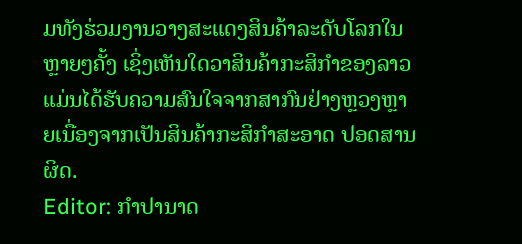ມທັງຮ່ວມງານວາງສະແດງສິນຄ້າລະດັບໂລກໃນຫຼາຍໆຄັ້ງ ເຊິ່ງເຫັນໃດວາສິນຄ້າກະສິກຳຂອງລາວ ແມ່ນໄດ້ຮັບຄວາມສົນໃຈຈາກສາກົນຢ່າງຫຼວງຫຼາຍເນື່ອງຈາກເປັນສິນຄ້າກະສິກຳສະອາດ ປອດສານຜິດ.
Editor: ກຳປານາດ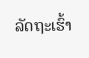ລັດຖະເຮົ້າ